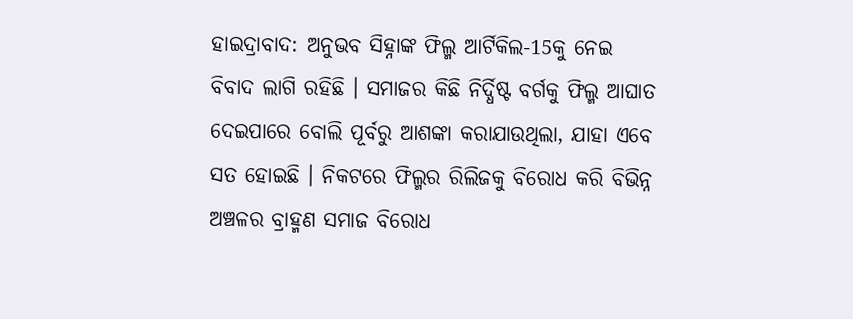ହାଇଦ୍ରାବାଦ: ଅନୁଭବ ସିହ୍ନାଙ୍କ ଫିଲ୍ମ ଆର୍ଟିକିଲ-15କୁ ନେଇ ବିବାଦ ଲାଗି ରହିଛି । ସମାଜର କିଛି ନିର୍ଦ୍ଧିଷ୍ଟ ବର୍ଗକୁ ଫିଲ୍ମ ଆଘାତ ଦେଇପାରେ ବୋଲି ପୂର୍ବରୁ ଆଶଙ୍କା କରାଯାଉଥିଲା, ଯାହା ଏବେ ସତ ହୋଇଛି । ନିକଟରେ ଫିଲ୍ମର ରିଲିଜକୁ ବିରୋଧ କରି ବିଭିନ୍ନ ଅଞ୍ଚଳର ବ୍ରାହ୍ମଣ ସମାଜ ବିରୋଧ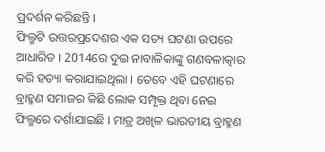ପ୍ରଦର୍ଶନ କରିଛନ୍ତି ।
ଫିଲ୍ମଟି ଉତ୍ତରପ୍ରଦେଶର ଏକ ସତ୍ୟ ଘଟଣା ଉପରେ ଆଧାରିତ । 2014ରେ ଦୁଇ ନାବାଳିକାଙ୍କୁ ଗଣବଳାତ୍କାର କରି ହତ୍ୟା କରାଯାଇଥିଲା । ତେବେ ଏହି ଘଟଣାରେ ବ୍ରାହ୍ମଣ ସମାଜର କିଛି ଲୋକ ସମ୍ପୃକ୍ତ ଥିବା ନେଇ ଫିଲ୍ମରେ ଦର୍ଶାଯାଇଛି । ମାତ୍ର ଅଖିଳ ଭାରତୀୟ ବ୍ରାହ୍ମଣ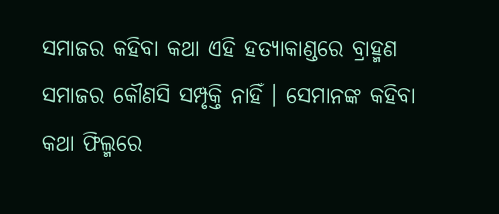ସମାଜର କହିବା କଥା ଏହି ହତ୍ୟାକାଣ୍ଡରେ ବ୍ରାହ୍ମଣ ସମାଜର କୌଣସି ସମ୍ପୃକ୍ତି ନାହିଁ । ସେମାନଙ୍କ କହିବା କଥା ଫିଲ୍ମରେ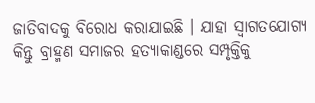ଜାତିବାଦକୁ ବିରୋଧ କରାଯାଇଛି । ଯାହା ସ୍ବାଗତଯୋଗ୍ୟ କିନ୍ତୁ ବ୍ରାହ୍ମଣ ସମାଜର ହତ୍ୟାକାଣ୍ଡରେ ସମ୍ପୃକ୍ତିକୁ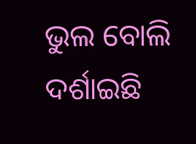ଭୁଲ ବୋଲି ଦର୍ଶାଇଛି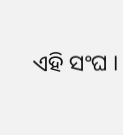ଏହି ସଂଘ ।